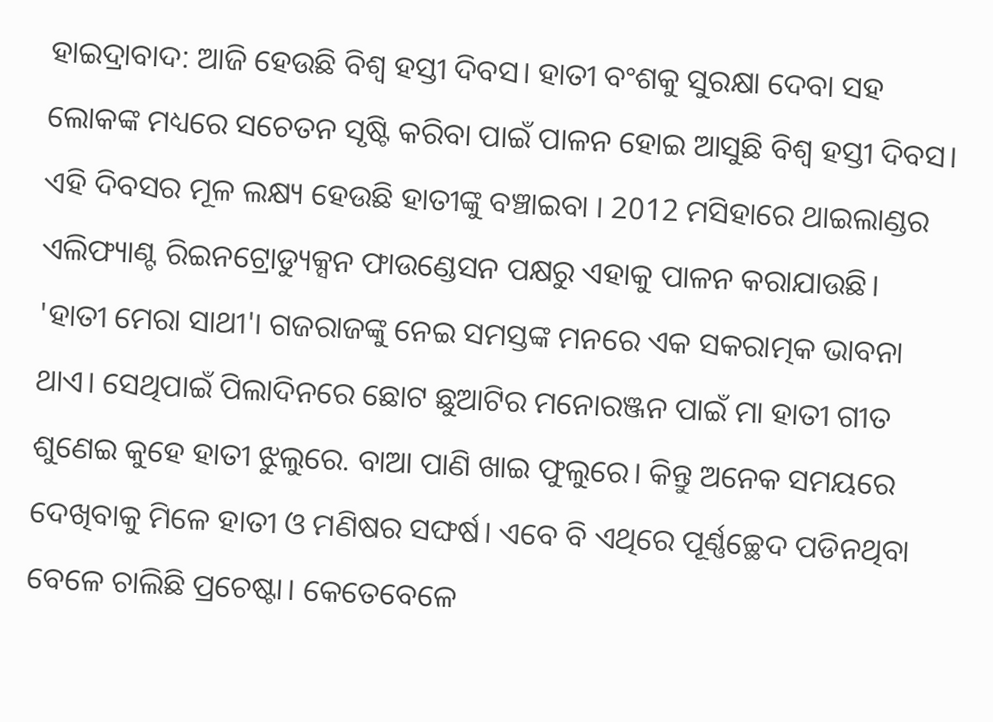ହାଇଦ୍ରାବାଦ: ଆଜି ହେଉଛି ବିଶ୍ବ ହସ୍ତୀ ଦିବସ। ହାତୀ ବଂଶକୁ ସୁରକ୍ଷା ଦେବା ସହ ଲୋକଙ୍କ ମଧ୍ୟରେ ସଚେତନ ସୃଷ୍ଟି କରିବା ପାଇଁ ପାଳନ ହୋଇ ଆସୁଛି ବିଶ୍ବ ହସ୍ତୀ ଦିବସ। ଏହି ଦିବସର ମୂଳ ଲକ୍ଷ୍ୟ ହେଉଛି ହାତୀଙ୍କୁ ବଞ୍ଚାଇବା । 2012 ମସିହାରେ ଥାଇଲାଣ୍ଡର ଏଲିଫ୍ୟାଣ୍ଟ ରିଇନଟ୍ରୋଡ୍ୟୁକ୍ସନ ଫାଉଣ୍ଡେସନ ପକ୍ଷରୁ ଏହାକୁ ପାଳନ କରାଯାଉଛି।
'ହାତୀ ମେରା ସାଥୀ'। ଗଜରାଜଙ୍କୁ ନେଇ ସମସ୍ତଙ୍କ ମନରେ ଏକ ସକରାତ୍ମକ ଭାବନା ଥାଏ। ସେଥିପାଇଁ ପିଲାଦିନରେ ଛୋଟ ଛୁଆଟିର ମନୋରଞ୍ଜନ ପାଇଁ ମା ହାତୀ ଗୀତ ଶୁଣେଇ କୁହେ ହାତୀ ଝୁଲୁରେ. ବାଆ ପାଣି ଖାଇ ଫୁଲୁରେ। କିନ୍ତୁ ଅନେକ ସମୟରେ ଦେଖିବାକୁ ମିଳେ ହାତୀ ଓ ମଣିଷର ସଙ୍ଘର୍ଷ। ଏବେ ବି ଏଥିରେ ପୂର୍ଣ୍ଣଚ୍ଛେଦ ପଡିନଥିବା ବେଳେ ଚାଲିଛି ପ୍ରଚେଷ୍ଟା। କେତେବେଳେ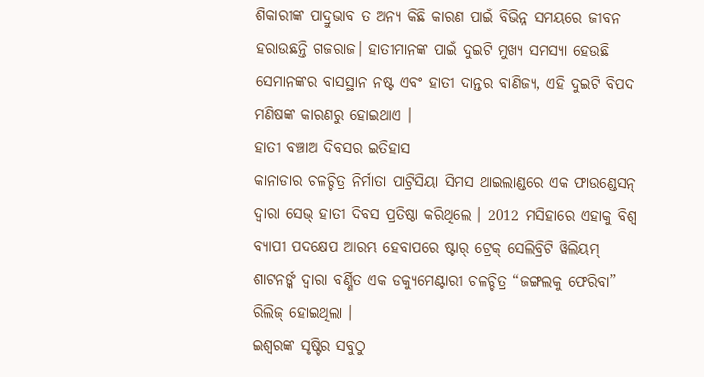ଶିକାରୀଙ୍କ ପାଦ୍ରୁଭାବ ତ ଅନ୍ୟ କିଛି କାରଣ ପାଇଁ ବିଭିନ୍ନ ସମୟରେ ଜୀବନ ହରାଉଛନ୍ତି ଗଜରାଜ। ହାତୀମାନଙ୍କ ପାଇଁ ଦୁଇଟି ମୁଖ୍ୟ ସମସ୍ୟା ହେଉଛି ସେମାନଙ୍କର ବାସସ୍ଥାନ ନଷ୍ଟ ଏବଂ ହାତୀ ଦାନ୍ତର ବାଣିଜ୍ୟ, ଏହି ଦୁଇଟି ବିପଦ ମଣିଷଙ୍କ କାରଣରୁ ହୋଇଥାଏ ।
ହାତୀ ବଞ୍ଚାଅ ଦିବସର ଇତିହାସ
କାନାଡାର ଚଳଚ୍ଚିତ୍ର ନିର୍ମାତା ପାଟ୍ରିସିୟା ସିମସ ଥାଇଲାଣ୍ଡରେ ଏକ ଫାଉଣ୍ଡେସନ୍ ଦ୍ୱାରା ସେଭ୍ ହାତୀ ଦିବସ ପ୍ରତିଷ୍ଠା କରିଥିଲେ । 2012 ମସିହାରେ ଏହାକୁ ବିଶ୍ବ ବ୍ୟାପୀ ପଦକ୍ଷେପ ଆରମ୍ଭ ହେବାପରେ ଷ୍ଟାର୍ ଟ୍ରେକ୍ ସେଲିବ୍ରିଟି ୱିଲିୟମ୍ ଶାଟନର୍ଙ୍କ ଦ୍ୱାରା ବର୍ଣ୍ଣିତ ଏକ ଡକ୍ୟୁମେଣ୍ଟାରୀ ଚଳଚ୍ଚିତ୍ର “ଜଙ୍ଗଲକୁ ଫେରିବା” ରିଲିଜ୍ ହୋଇଥିଲା ।
ଇଶ୍ବରଙ୍କ ସୃଷ୍ଟିର ସବୁଠୁ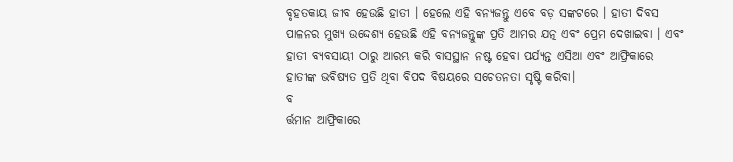ବୃହତକାୟ ଜୀବ ହେଉଛି ହାତୀ । ହେଲେ ଏହି ବନ୍ୟଜନ୍ତୁ ଏବେ ବଡ଼ ସଙ୍କଟରେ । ହାତୀ ଦିବସ ପାଳନର ମୁଖ୍ୟ ଉଦ୍ଦେଶ୍ୟ ହେଉଛି ଏହି ବନ୍ୟଜନ୍ତୁଙ୍କ ପ୍ରତି ଆମର ଯତ୍ନ ଏବଂ ପ୍ରେମ ଦେଖାଇବା । ଏବଂ ହାତୀ ବ୍ୟବସାୟୀ ଠାରୁ ଆରମ୍ଭ କରି ବାସସ୍ଥାନ ନଷ୍ଟ ହେବା ପର୍ଯ୍ୟନ୍ତ ଏସିଆ ଏବଂ ଆଫ୍ରିକାରେ ହାତୀଙ୍କ ଭବିଷ୍ୟତ ପ୍ରତି ଥିବା ବିପଦ ବିଷୟରେ ସଚେତନତା ସୃଷ୍ଟି କରିବା।
ବ
ର୍ତ୍ତମାନ ଆଫ୍ରିକାରେ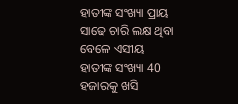ହାତୀଙ୍କ ସଂଖ୍ୟା ପ୍ରାୟ ସାଢେ ଚାରି ଲକ୍ଷ ଥିବା ବେଳେ ଏସୀୟ ହାତୀଙ୍କ ସଂଖ୍ୟା 40 ହଜାରକୁ ଖସି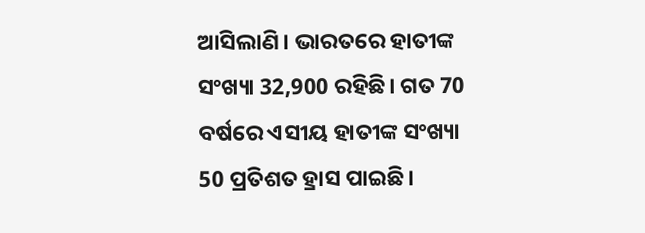ଆସିଲାଣି। ଭାରତରେ ହାତୀଙ୍କ ସଂଖ୍ୟା 32,900 ରହିଛି। ଗତ 70 ବର୍ଷରେ ଏସୀୟ ହାତୀଙ୍କ ସଂଖ୍ୟା 50 ପ୍ରତିଶତ ହ୍ରାସ ପାଇଛି।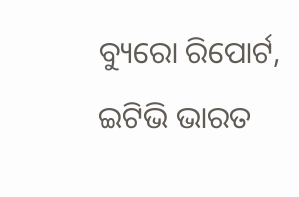ବ୍ୟୁରୋ ରିପୋର୍ଟ, ଇଟିଭି ଭାରତ